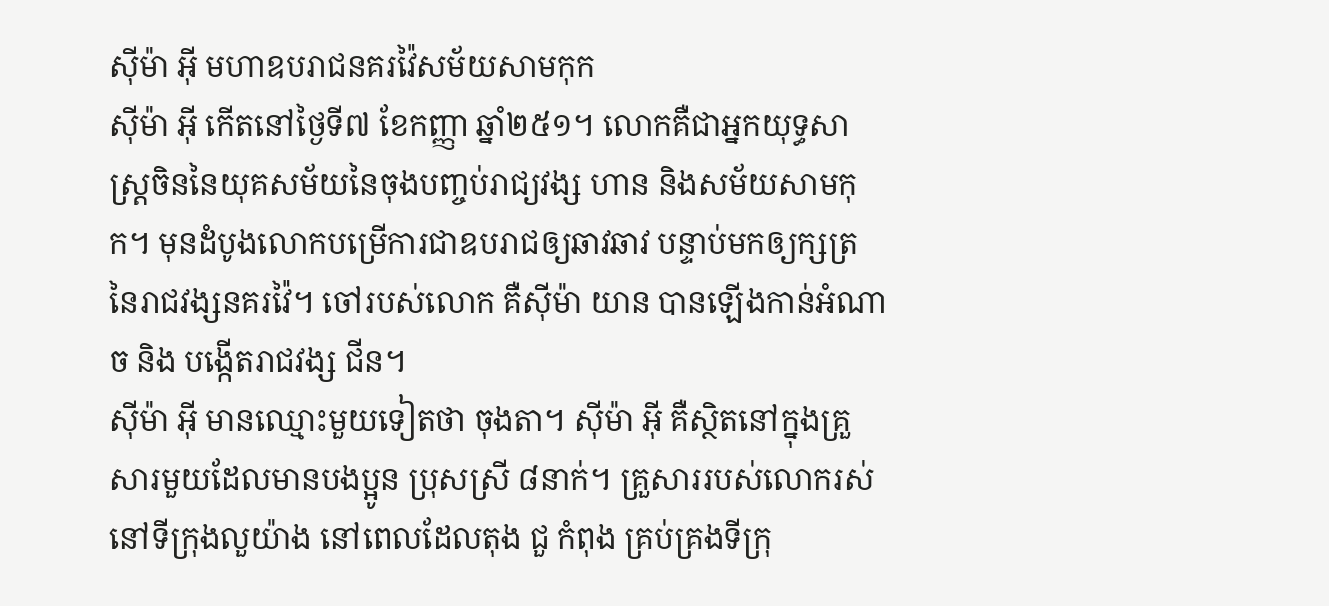ស៊ីម៉ា អ៊ី មហាឧបរាជនគរវ៉ៃសម័យសាមកុក
ស៊ីម៉ា អ៊ី កើតនៅថ្ងៃទី៧ ខែកញ្ញា ឆ្នាំ២៥១។ លោកគឺជាអ្នកយុទ្ធសាស្រ្តចិននៃយុគសម័យនៃចុងបញ្ចប់រាជ្យវង្ស ហាន និងសម័យសាមកុក។ មុនដំបូងលោកបម្រើការជាឧបរាជឲ្យឆាវឆាវ បន្ទាប់មកឲ្យក្សត្រនៃរាជវង្សនគរវ៉ៃ។ ចៅរបស់លោក គឺស៊ីម៉ា យាន បានឡើងកាន់អំណាច និង បង្កើតរាជវង្ស ជីន។
ស៊ីម៉ា អ៊ី មានឈ្មោះមួយទៀតថា ចុងតា។ ស៊ីម៉ា អ៊ី គឺស្ថិតនៅក្នុងគ្រួសារមួយដែលមានបងប្អូន ប្រុសស្រី ៨នាក់។ គ្រួសាររបស់លោករស់នៅទីក្រុងលួយ៉ាង នៅពេលដែលតុង ជួ កំពុង គ្រប់គ្រងទីក្រុ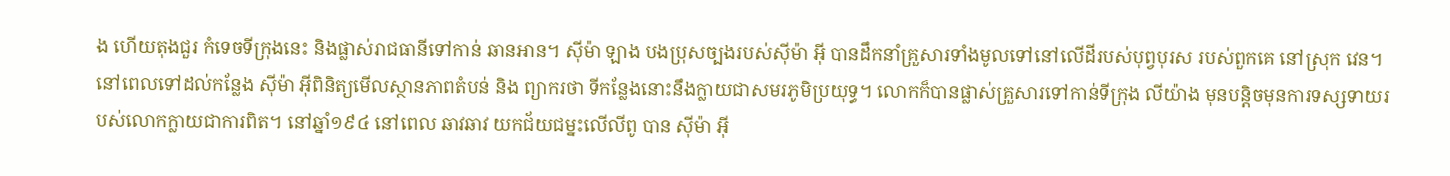ង ហើយតុងជួរ កំទេចទីក្រុងនេះ និងផ្លាស់រាជធានីទៅកាន់ ឆានអាន។ ស៊ីម៉ា ឡាង បងប្រុសច្បងរបស់ស៊ីម៉ា អ៊ី បានដឹកនាំគ្រួសារទាំងមូលទៅនៅលើដីរបស់បុព្វបុរស របស់ពួកគេ នៅស្រុក វេន។ នៅពេលទៅដល់កន្លែង ស៊ីម៉ា អ៊ីពិនិត្យមើលស្ថានភាពតំបន់ និង ព្យាករថា ទីកន្លែងនោះនឹងក្លាយជាសមរភូមិប្រយុទ្ធ។ លោកក៏បានផ្លាស់គ្រួសារទៅកាន់ទីក្រុង លីយ៉ាង មុនបន្តិចមុនការទស្សទាយរបស់លោកក្លាយជាការពិត។ នៅឆ្នាំ១៩៤ នៅពេល ឆាវឆាវ យកជ័យជម្នះលើលីពូ បាន ស៊ីម៉ា អ៊ី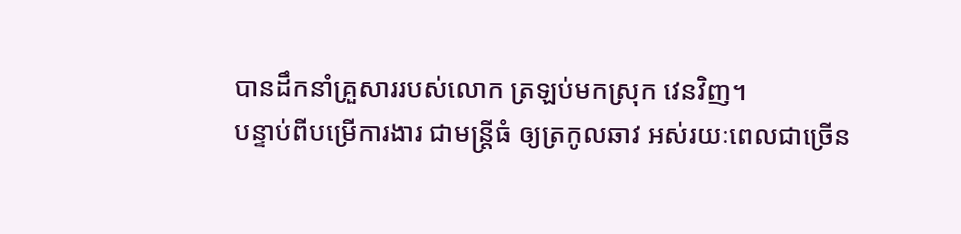បានដឹកនាំគ្រួសាររបស់លោក ត្រឡប់មកស្រុក វេនវិញ។
បន្ទាប់ពីបម្រើការងារ ជាមន្រ្តីធំ ឲ្យត្រកូលឆាវ អស់រយៈពេលជាច្រើន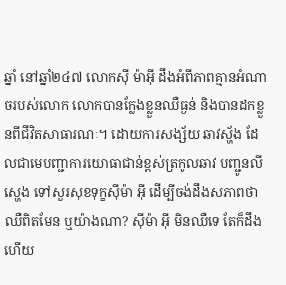ឆ្នាំ នៅឆ្នាំ២៤៧ លោកស៊ី ម៉ាអ៊ី ដឹងអំពីភាពគ្មានអំណាចរបស់លោក លោកបានក្លែងខ្លួនឈឺធ្ងន់ និងបានដកខ្លួនពីជីវិតសាធារណៈ។ ដោយការសង្ស័យ ឆាវស្ហ័ង ដែលជាមេបញ្ជាការយោធាជាន់ខ្ពស់ត្រកូលឆាវ បញ្ជូនលី ស្ហេង ទៅសួរសុខទុក្ខស៊ីម៉ា អ៊ី ដើម្បីចង់ដឹងសភាពថា ឈឺពិតមែន ឬយ៉ាងណា? ស៊ីម៉ា អ៊ី មិនឈឺទេ តែក៏ដឹង ហើយ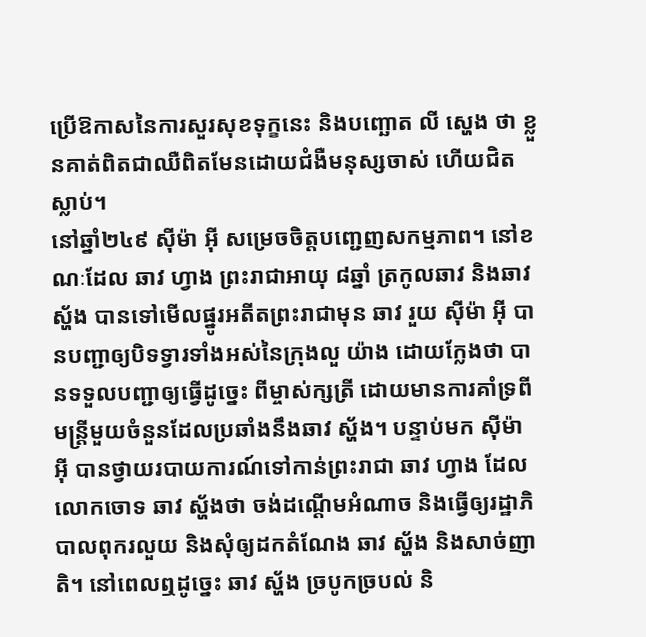ប្រើឱកាសនៃការសួរសុខទុក្ខនេះ និងបញ្ឆោត លី ស្ហេង ថា ខ្លួនគាត់ពិតជាឈឺពិតមែនដោយជំងឺមនុស្សចាស់ ហើយជិតស្លាប់។
នៅឆ្នាំ២៤៩ ស៊ីម៉ា អ៊ី សម្រេចចិត្តបញ្ជេញសកម្មភាព។ នៅខណៈដែល ឆាវ ហ្វាង ព្រះរាជាអាយុ ៨ឆ្នាំ ត្រកូលឆាវ និងឆាវ ស្ហ័ង បានទៅមើលផ្នូរអតីតព្រះរាជាមុន ឆាវ រួយ ស៊ីម៉ា អ៊ី បានបញ្ជាឲ្យបិទទ្វារទាំងអស់នៃក្រុងលួ យ៉ាង ដោយក្លែងថា បានទទួលបញ្ជាឲ្យធ្វើដូច្នេះ ពីម្ចាស់ក្សត្រី ដោយមានការគាំទ្រពីមន្ត្រីមួយចំនួនដែលប្រឆាំងនឹងឆាវ ស្ហ័ង។ បន្ទាប់មក ស៊ីម៉ា អ៊ី បានថ្វាយរបាយការណ៍ទៅកាន់ព្រះរាជា ឆាវ ហ្វាង ដែលលោកចោទ ឆាវ ស្ហ័ងថា ចង់ដណ្តើមអំណាច និងធ្វើឲ្យរដ្ឋាភិបាលពុករលួយ និងសុំឲ្យដកតំណែង ឆាវ ស្ហ័ង និងសាច់ញាតិ។ នៅពេលឮដូច្នេះ ឆាវ ស្ហ័ង ច្របូកច្របល់ និ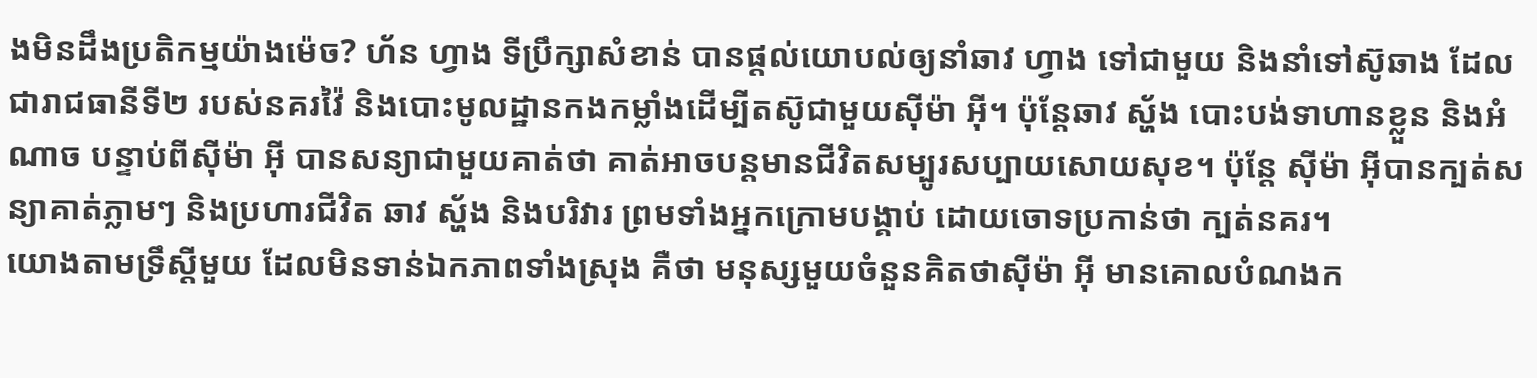ងមិនដឹងប្រតិកម្មយ៉ាងម៉េច? ហ័ន ហ្វាង ទីប្រឹក្សាសំខាន់ បានផ្តល់យោបល់ឲ្យនាំឆាវ ហ្វាង ទៅជាមួយ និងនាំទៅស៊ូឆាង ដែលជារាជធានីទី២ របស់នគរវ៉ៃ និងបោះមូលដ្ឋានកងកម្លាំងដើម្បីតស៊ូជាមួយស៊ីម៉ា អ៊ី។ ប៉ុន្តែឆាវ ស្ហ័ង បោះបង់ទាហានខ្លួន និងអំណាច បន្ទាប់ពីស៊ីម៉ា អ៊ី បានសន្យាជាមួយគាត់ថា គាត់អាចបន្តមានជីវិតសម្បូរសប្បាយសោយសុខ។ ប៉ុន្តែ ស៊ីម៉ា អ៊ីបានក្បត់សន្យាគាត់ភ្លាមៗ និងប្រហារជីវិត ឆាវ ស្ហ័ង និងបរិវារ ព្រមទាំងអ្នកក្រោមបង្គាប់ ដោយចោទប្រកាន់ថា ក្បត់នគរ។
យោងតាមទ្រឹស្តីមួយ ដែលមិនទាន់ឯកភាពទាំងស្រុង គឺថា មនុស្សមួយចំនួនគិតថាស៊ីម៉ា អ៊ី មានគោលបំណងក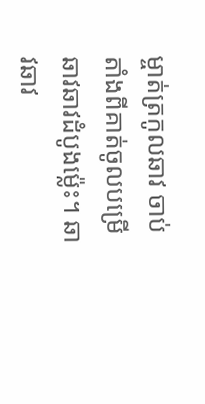ម្ចាត់ត្រកូលឆាវ ចាប់តាំងពីគាត់ចូលបម្រើឆាវឆាវដំបូងម្ល៉េះ។ ឆាវឆាវ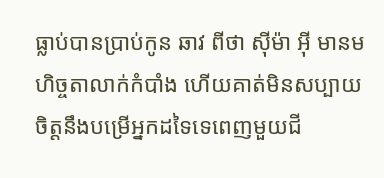ធ្លាប់បានប្រាប់កូន ឆាវ ពីថា ស៊ីម៉ា អ៊ី មានមហិច្ចតាលាក់កំបាំង ហើយគាត់មិនសប្បាយចិត្តនឹងបម្រើអ្នកដទៃទេពេញមួយជី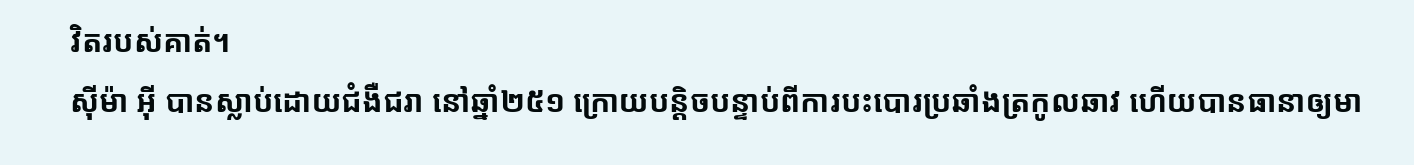វិតរបស់គាត់។
ស៊ីម៉ា អ៊ី បានស្លាប់ដោយជំងឺជរា នៅឆ្នាំ២៥១ ក្រោយបន្តិចបន្ទាប់ពីការបះបោរប្រឆាំងត្រកូលឆាវ ហើយបានធានាឲ្យមា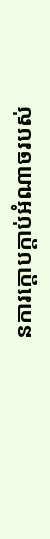នការក្តោបក្តាប់អំណាចរបស់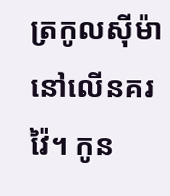ត្រកូលស៊ីម៉ា នៅលើនគរ វ៉ៃ។ កូន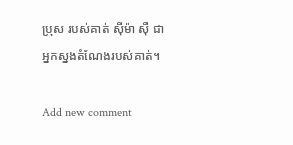ប្រុស របស់គាត់ ស៊ីម៉ា ស៊ឺ ជាអ្នកស្នងតំណែងរបស់គាត់។

Add new comment